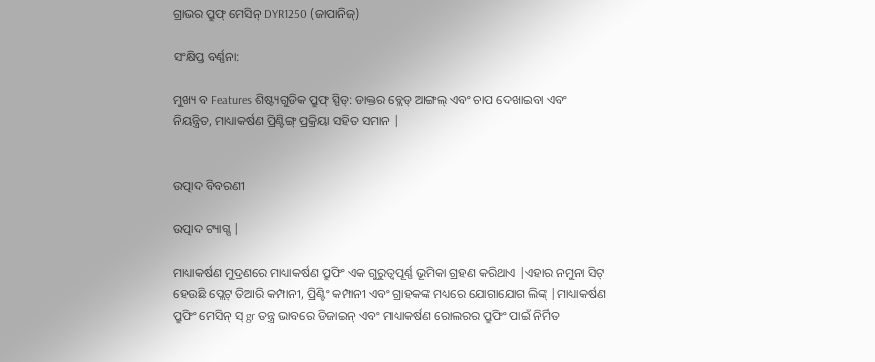ଗ୍ରାଭର ପ୍ରୁଫ୍ ମେସିନ୍ DYR1250 (ଜାପାନିଜ୍)

ସଂକ୍ଷିପ୍ତ ବର୍ଣ୍ଣନା:

ମୁଖ୍ୟ ବ Features ଶିଷ୍ଟ୍ୟଗୁଡିକ ପ୍ରୁଫ୍ ସ୍ପିଡ୍: ଡାକ୍ତର ବ୍ଲେଡ୍ ଆଙ୍ଗଲ୍ ଏବଂ ଚାପ ଦେଖାଇବା ଏବଂ ନିୟନ୍ତ୍ରିତ, ମାଧ୍ୟାକର୍ଷଣ ପ୍ରିଣ୍ଟିଙ୍ଗ୍ ପ୍ରକ୍ରିୟା ସହିତ ସମାନ |


ଉତ୍ପାଦ ବିବରଣୀ

ଉତ୍ପାଦ ଟ୍ୟାଗ୍ସ |

ମାଧ୍ୟାକର୍ଷଣ ମୁଦ୍ରଣରେ ମାଧ୍ୟାକର୍ଷଣ ପ୍ରୁଫିଂ ଏକ ଗୁରୁତ୍ୱପୂର୍ଣ୍ଣ ଭୂମିକା ଗ୍ରହଣ କରିଥାଏ |ଏହାର ନମୁନା ସିଟ୍ ହେଉଛି ପ୍ଲେଟ୍ ତିଆରି କମ୍ପାନୀ, ପ୍ରିଣ୍ଟିଂ କମ୍ପାନୀ ଏବଂ ଗ୍ରାହକଙ୍କ ମଧ୍ୟରେ ଯୋଗାଯୋଗ ଲିଙ୍କ୍ |ମାଧ୍ୟାକର୍ଷଣ ପ୍ରୁଫିଂ ମେସିନ୍ ସ୍ gr ତନ୍ତ୍ର ଭାବରେ ଡିଜାଇନ୍ ଏବଂ ମାଧ୍ୟାକର୍ଷଣ ରୋଲରର ପ୍ରୁଫିଂ ପାଇଁ ନିର୍ମିତ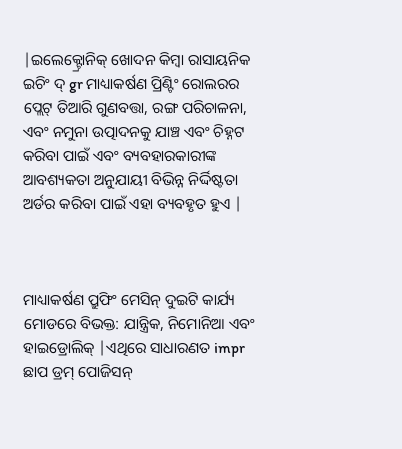|ଇଲେକ୍ଟ୍ରୋନିକ୍ ଖୋଦନ କିମ୍ବା ରାସାୟନିକ ଇଚିଂ ଦ୍ gr ମାଧ୍ୟାକର୍ଷଣ ପ୍ରିଣ୍ଟିଂ ରୋଲରର ପ୍ଲେଟ୍ ତିଆରି ଗୁଣବତ୍ତା, ରଙ୍ଗ ପରିଚାଳନା, ଏବଂ ନମୁନା ଉତ୍ପାଦନକୁ ଯାଞ୍ଚ ଏବଂ ଚିହ୍ନଟ କରିବା ପାଇଁ ଏବଂ ବ୍ୟବହାରକାରୀଙ୍କ ଆବଶ୍ୟକତା ଅନୁଯାୟୀ ବିଭିନ୍ନ ନିର୍ଦ୍ଦିଷ୍ଟତା ଅର୍ଡର କରିବା ପାଇଁ ଏହା ବ୍ୟବହୃତ ହୁଏ |



ମାଧ୍ୟାକର୍ଷଣ ପ୍ରୁଫିଂ ମେସିନ୍ ଦୁଇଟି କାର୍ଯ୍ୟ ମୋଡରେ ବିଭକ୍ତ: ଯାନ୍ତ୍ରିକ, ନିମୋନିଆ ଏବଂ ହାଇଡ୍ରୋଲିକ୍ |ଏଥିରେ ସାଧାରଣତ impr ଛାପ ଡ୍ରମ୍ ପୋଜିସନ୍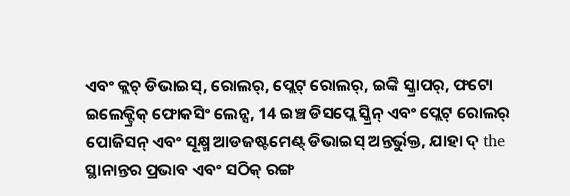ଏବଂ କ୍ଲଚ୍ ଡିଭାଇସ୍, ରୋଲର୍, ପ୍ଲେଟ୍ ରୋଲର୍, ଇଙ୍କି ସ୍କ୍ରାପର୍, ଫଟୋ ଇଲେକ୍ଟ୍ରିକ୍ ଫୋକସିଂ ଲେନ୍ସ, 14 ଇଞ୍ଚ ଡିସପ୍ଲେ ସ୍କ୍ରିନ୍ ଏବଂ ପ୍ଲେଟ୍ ରୋଲର୍ ପୋଜିସନ୍ ଏବଂ ସୂକ୍ଷ୍ମ ଆଡଜଷ୍ଟମେଣ୍ଟ୍ ଡିଭାଇସ୍ ଅନ୍ତର୍ଭୁକ୍ତ, ଯାହା ଦ୍ the ସ୍ଥାନାନ୍ତର ପ୍ରଭାବ ଏବଂ ସଠିକ୍ ରଙ୍ଗ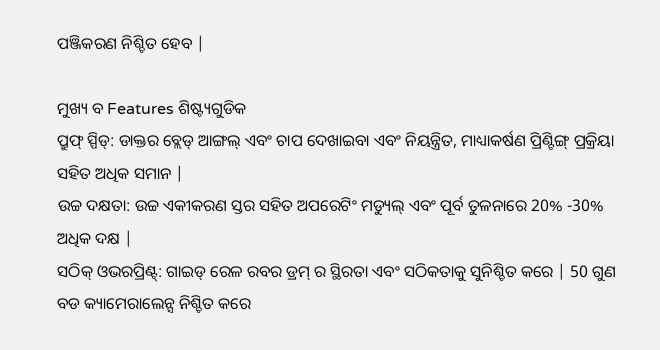ପଞ୍ଜିକରଣ ନିଶ୍ଚିତ ହେବ |

ମୁଖ୍ୟ ବ Features ଶିଷ୍ଟ୍ୟଗୁଡିକ
ପ୍ରୁଫ୍ ସ୍ପିଡ୍: ଡାକ୍ତର ବ୍ଲେଡ୍ ଆଙ୍ଗଲ୍ ଏବଂ ଚାପ ଦେଖାଇବା ଏବଂ ନିୟନ୍ତ୍ରିତ, ମାଧ୍ୟାକର୍ଷଣ ପ୍ରିଣ୍ଟିଙ୍ଗ୍ ପ୍ରକ୍ରିୟା ସହିତ ଅଧିକ ସମାନ |
ଉଚ୍ଚ ଦକ୍ଷତା: ଉଚ୍ଚ ଏକୀକରଣ ସ୍ତର ସହିତ ଅପରେଟିଂ ମଡ୍ୟୁଲ୍ ଏବଂ ପୂର୍ବ ତୁଳନାରେ 20% -30% ଅଧିକ ଦକ୍ଷ |
ସଠିକ୍ ଓଭରପ୍ରିଣ୍ଟ୍: ଗାଇଡ୍ ରେଳ ରବର ଡ୍ରମ୍ ର ସ୍ଥିରତା ଏବଂ ସଠିକତାକୁ ସୁନିଶ୍ଚିତ କରେ | 50 ଗୁଣ ବଡ କ୍ୟାମେରାଲେନ୍ସ ନିଶ୍ଚିତ କରେ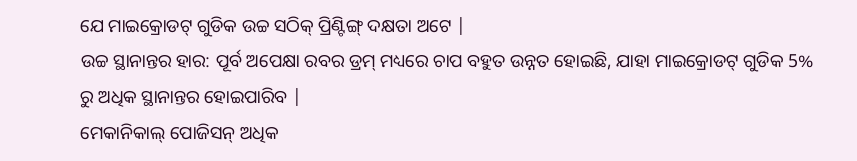ଯେ ମାଇକ୍ରୋଡଟ୍ ଗୁଡିକ ଉଚ୍ଚ ସଠିକ୍ ପ୍ରିଣ୍ଟିଙ୍ଗ୍ ଦକ୍ଷତା ଅଟେ |
ଉଚ୍ଚ ସ୍ଥାନାନ୍ତର ହାର: ପୂର୍ବ ଅପେକ୍ଷା ରବର ଡ୍ରମ୍ ମଧ୍ୟରେ ଚାପ ବହୁତ ଉନ୍ନତ ହୋଇଛି, ଯାହା ମାଇକ୍ରୋଡଟ୍ ଗୁଡିକ 5% ରୁ ଅଧିକ ସ୍ଥାନାନ୍ତର ହୋଇପାରିବ |
ମେକାନିକାଲ୍ ପୋଜିସନ୍ ଅଧିକ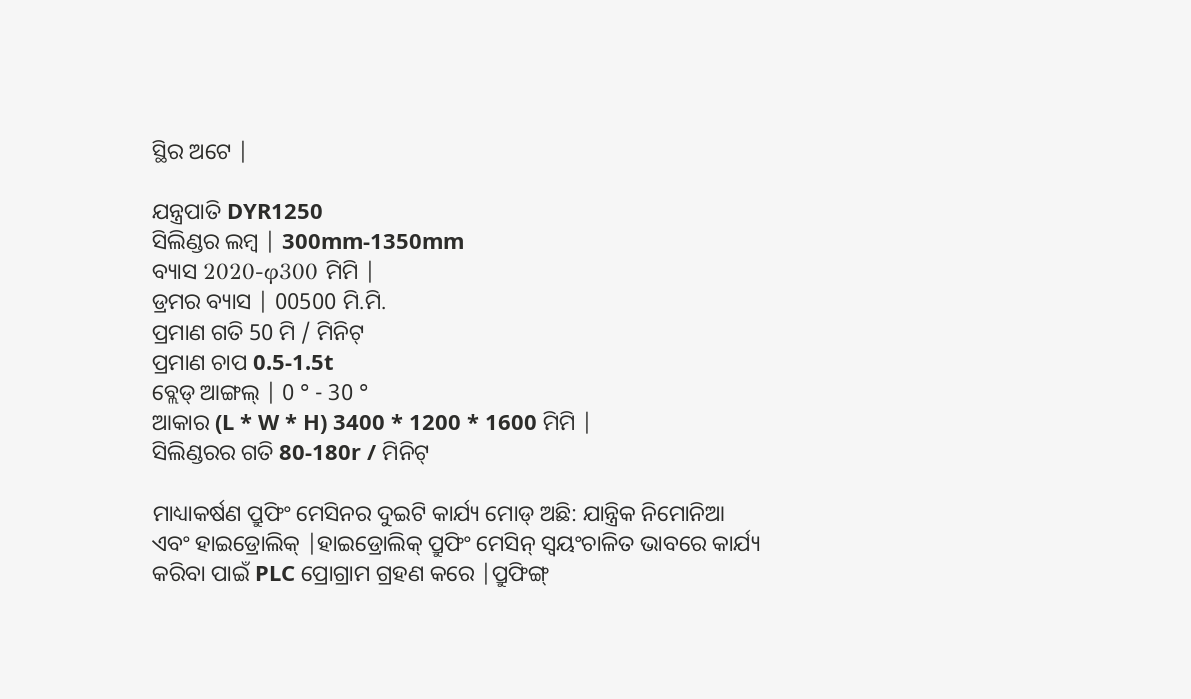ସ୍ଥିର ଅଟେ |

ଯନ୍ତ୍ରପାତି DYR1250
ସିଲିଣ୍ଡର ଲମ୍ବ | 300mm-1350mm
ବ୍ୟାସ 2020-φ300 ମିମି |
ଡ୍ରମର ବ୍ୟାସ | 00500 ମି.ମି.
ପ୍ରମାଣ ଗତି 50 ମି / ମିନିଟ୍
ପ୍ରମାଣ ଚାପ 0.5-1.5t
ବ୍ଲେଡ୍ ଆଙ୍ଗଲ୍ | 0 ° - 30 °
ଆକାର (L * W * H) 3400 * 1200 * 1600 ମିମି |
ସିଲିଣ୍ଡରର ଗତି 80-180r / ମିନିଟ୍

ମାଧ୍ୟାକର୍ଷଣ ପ୍ରୁଫିଂ ମେସିନର ଦୁଇଟି କାର୍ଯ୍ୟ ମୋଡ୍ ଅଛି: ଯାନ୍ତ୍ରିକ ନିମୋନିଆ ଏବଂ ହାଇଡ୍ରୋଲିକ୍ |ହାଇଡ୍ରୋଲିକ୍ ପ୍ରୁଫିଂ ମେସିନ୍ ସ୍ୱୟଂଚାଳିତ ଭାବରେ କାର୍ଯ୍ୟ କରିବା ପାଇଁ PLC ପ୍ରୋଗ୍ରାମ ଗ୍ରହଣ କରେ |ପ୍ରୁଫିଙ୍ଗ୍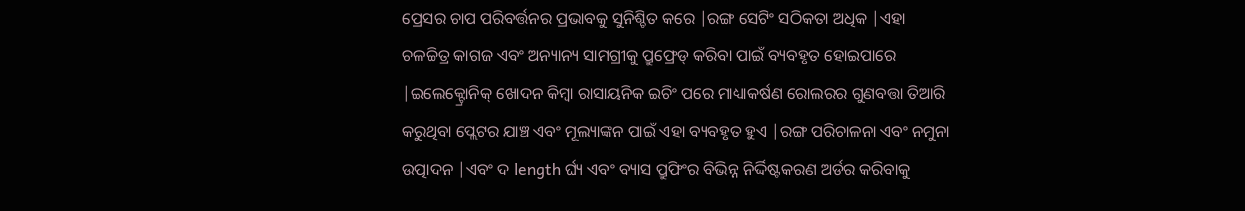ପ୍ରେସର ଚାପ ପରିବର୍ତ୍ତନର ପ୍ରଭାବକୁ ସୁନିଶ୍ଚିତ କରେ |ରଙ୍ଗ ସେଟିଂ ସଠିକତା ଅଧିକ |ଏହା ଚଳଚ୍ଚିତ୍ର କାଗଜ ଏବଂ ଅନ୍ୟାନ୍ୟ ସାମଗ୍ରୀକୁ ପ୍ରୁଫ୍ରେଡ୍ କରିବା ପାଇଁ ବ୍ୟବହୃତ ହୋଇପାରେ |ଇଲେକ୍ଟ୍ରୋନିକ୍ ଖୋଦନ କିମ୍ବା ରାସାୟନିକ ଇଚିଂ ପରେ ମାଧ୍ୟାକର୍ଷଣ ରୋଲରର ଗୁଣବତ୍ତା ତିଆରି କରୁଥିବା ପ୍ଲେଟର ଯାଞ୍ଚ ଏବଂ ମୂଲ୍ୟାଙ୍କନ ପାଇଁ ଏହା ବ୍ୟବହୃତ ହୁଏ |ରଙ୍ଗ ପରିଚାଳନା ଏବଂ ନମୁନା ଉତ୍ପାଦନ |ଏବଂ ଦ length ର୍ଘ୍ୟ ଏବଂ ବ୍ୟାସ ପ୍ରୁଫିଂର ବିଭିନ୍ନ ନିର୍ଦ୍ଦିଷ୍ଟକରଣ ଅର୍ଡର କରିବାକୁ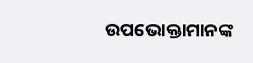ଉପଭୋକ୍ତାମାନଙ୍କ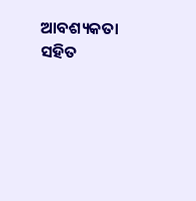ଆବଶ୍ୟକତା ସହିତ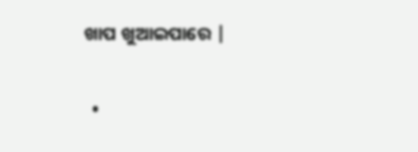ଖାପ ଖୁଆଇପାରେ |


  •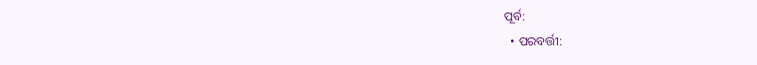ପୂର୍ବ:
  • ପରବର୍ତ୍ତୀ: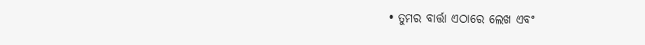• ତୁମର ବାର୍ତ୍ତା ଏଠାରେ ଲେଖ ଏବଂ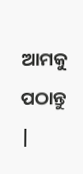ଆମକୁ ପଠାନ୍ତୁ |